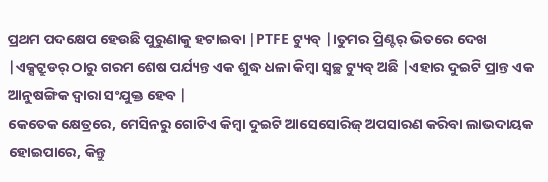ପ୍ରଥମ ପଦକ୍ଷେପ ହେଉଛି ପୁରୁଣାକୁ ହଟାଇବା |PTFE ଟ୍ୟୁବ୍ |।ତୁମର ପ୍ରିଣ୍ଟର୍ ଭିତରେ ଦେଖ |ଏକ୍ସଟ୍ରୁଡର୍ ଠାରୁ ଗରମ ଶେଷ ପର୍ଯ୍ୟନ୍ତ ଏକ ଶୁଦ୍ଧ ଧଳା କିମ୍ବା ସ୍ୱଚ୍ଛ ଟ୍ୟୁବ୍ ଅଛି |ଏହାର ଦୁଇଟି ପ୍ରାନ୍ତ ଏକ ଆନୁଷଙ୍ଗିକ ଦ୍ୱାରା ସଂଯୁକ୍ତ ହେବ |
କେତେକ କ୍ଷେତ୍ରରେ, ମେସିନରୁ ଗୋଟିଏ କିମ୍ବା ଦୁଇଟି ଆସେସୋରିଜ୍ ଅପସାରଣ କରିବା ଲାଭଦାୟକ ହୋଇପାରେ, କିନ୍ତୁ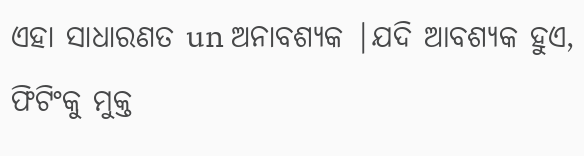ଏହା ସାଧାରଣତ un ଅନାବଶ୍ୟକ |ଯଦି ଆବଶ୍ୟକ ହୁଏ, ଫିଟିଂକୁ ମୁକ୍ତ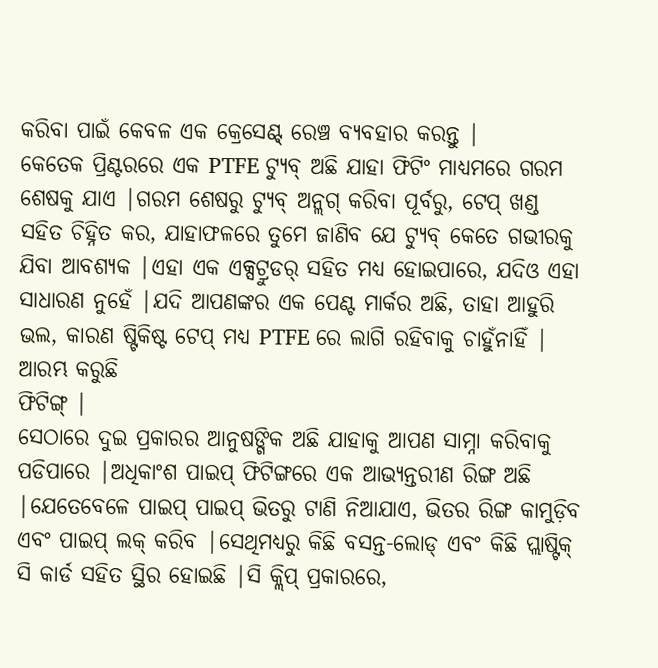କରିବା ପାଇଁ କେବଳ ଏକ କ୍ରେସେଣ୍ଟ୍ ରେଞ୍ଚ ବ୍ୟବହାର କରନ୍ତୁ |
କେତେକ ପ୍ରିଣ୍ଟରରେ ଏକ PTFE ଟ୍ୟୁବ୍ ଅଛି ଯାହା ଫିଟିଂ ମାଧ୍ୟମରେ ଗରମ ଶେଷକୁ ଯାଏ |ଗରମ ଶେଷରୁ ଟ୍ୟୁବ୍ ଅନ୍ଲଗ୍ କରିବା ପୂର୍ବରୁ, ଟେପ୍ ଖଣ୍ଡ ସହିତ ଚିହ୍ନିତ କର, ଯାହାଫଳରେ ତୁମେ ଜାଣିବ ଯେ ଟ୍ୟୁବ୍ କେତେ ଗଭୀରକୁ ଯିବା ଆବଶ୍ୟକ |ଏହା ଏକ ଏକ୍ସଟ୍ରୁଡର୍ ସହିତ ମଧ୍ୟ ହୋଇପାରେ, ଯଦିଓ ଏହା ସାଧାରଣ ନୁହେଁ |ଯଦି ଆପଣଙ୍କର ଏକ ପେଣ୍ଟ ମାର୍କର ଅଛି, ତାହା ଆହୁରି ଭଲ, କାରଣ ଷ୍ଟିକିଷ୍ଟ ଟେପ୍ ମଧ୍ୟ PTFE ରେ ଲାଗି ରହିବାକୁ ଚାହୁଁନାହିଁ |
ଆରମ୍ଭ କରୁଛି
ଫିଟିଙ୍ଗ୍ |
ସେଠାରେ ଦୁଇ ପ୍ରକାରର ଆନୁଷଙ୍ଗିକ ଅଛି ଯାହାକୁ ଆପଣ ସାମ୍ନା କରିବାକୁ ପଡିପାରେ |ଅଧିକାଂଶ ପାଇପ୍ ଫିଟିଙ୍ଗରେ ଏକ ଆଭ୍ୟନ୍ତରୀଣ ରିଙ୍ଗ ଅଛି |ଯେତେବେଳେ ପାଇପ୍ ପାଇପ୍ ଭିତରୁ ଟାଣି ନିଆଯାଏ, ଭିତର ରିଙ୍ଗ କାମୁଡ଼ିବ ଏବଂ ପାଇପ୍ ଲକ୍ କରିବ |ସେଥିମଧ୍ୟରୁ କିଛି ବସନ୍ତ-ଲୋଡ୍ ଏବଂ କିଛି ପ୍ଲାଷ୍ଟିକ୍ ସି କାର୍ଡ ସହିତ ସ୍ଥିର ହୋଇଛି |ସି କ୍ଲିପ୍ ପ୍ରକାରରେ,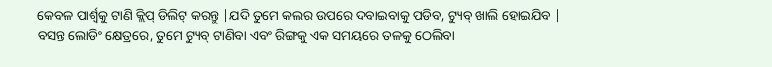କେବଳ ପାର୍ଶ୍ୱକୁ ଟାଣି କ୍ଲିପ୍ ଡିଲିଟ୍ କରନ୍ତୁ |ଯଦି ତୁମେ କଲର ଉପରେ ଦବାଇବାକୁ ପଡିବ, ଟ୍ୟୁବ୍ ଖାଲି ହୋଇଯିବ |
ବସନ୍ତ ଲୋଡିଂ କ୍ଷେତ୍ରରେ, ତୁମେ ଟ୍ୟୁବ୍ ଟାଣିବା ଏବଂ ରିଙ୍ଗକୁ ଏକ ସମୟରେ ତଳକୁ ଠେଲିବା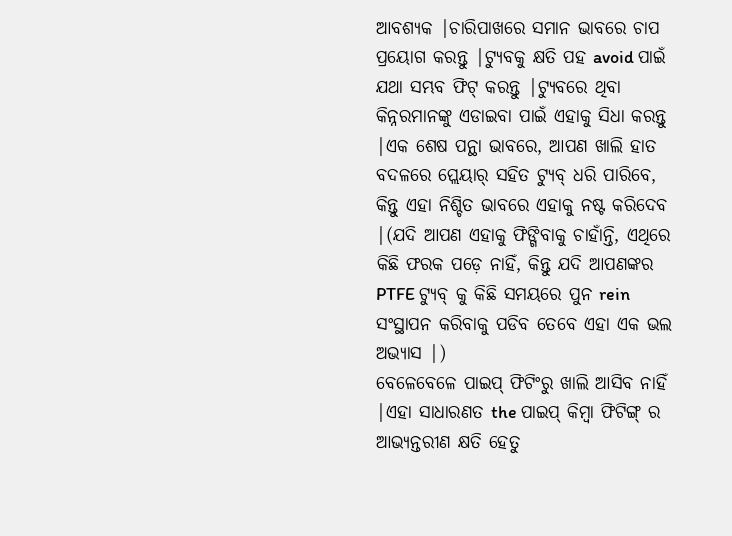ଆବଶ୍ୟକ |ଚାରିପାଖରେ ସମାନ ଭାବରେ ଚାପ ପ୍ରୟୋଗ କରନ୍ତୁ |ଟ୍ୟୁବକୁ କ୍ଷତି ପହ avoid ପାଇଁ ଯଥା ସମ୍ଭବ ଫିଟ୍ କରନ୍ତୁ |ଟ୍ୟୁବରେ ଥିବା କିନ୍ନରମାନଙ୍କୁ ଏଡାଇବା ପାଇଁ ଏହାକୁ ସିଧା କରନ୍ତୁ |ଏକ ଶେଷ ପନ୍ଥା ଭାବରେ, ଆପଣ ଖାଲି ହାତ ବଦଳରେ ପ୍ଲେୟାର୍ ସହିତ ଟ୍ୟୁବ୍ ଧରି ପାରିବେ, କିନ୍ତୁ ଏହା ନିଶ୍ଚିତ ଭାବରେ ଏହାକୁ ନଷ୍ଟ କରିଦେବ |(ଯଦି ଆପଣ ଏହାକୁ ଫିଙ୍ଗିବାକୁ ଚାହାଁନ୍ତି, ଏଥିରେ କିଛି ଫରକ ପଡ଼େ ନାହିଁ, କିନ୍ତୁ ଯଦି ଆପଣଙ୍କର PTFE ଟ୍ୟୁବ୍ କୁ କିଛି ସମୟରେ ପୁନ rein ସଂସ୍ଥାପନ କରିବାକୁ ପଡିବ ତେବେ ଏହା ଏକ ଭଲ ଅଭ୍ୟାସ |)
ବେଳେବେଳେ ପାଇପ୍ ଫିଟିଂରୁ ଖାଲି ଆସିବ ନାହିଁ |ଏହା ସାଧାରଣତ the ପାଇପ୍ କିମ୍ବା ଫିଟିଙ୍ଗ୍ ର ଆଭ୍ୟନ୍ତରୀଣ କ୍ଷତି ହେତୁ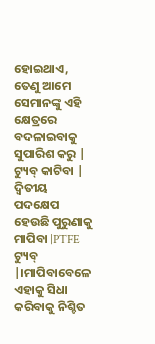ହୋଇଥାଏ, ତେଣୁ ଆମେ ସେମାନଙ୍କୁ ଏହି କ୍ଷେତ୍ରରେ ବଦଳାଇବାକୁ ସୁପାରିଶ କରୁ |
ଟ୍ୟୁବ୍ କାଟିବା |
ଦ୍ୱିତୀୟ ପଦକ୍ଷେପ ହେଉଛି ପୁରୁଣାକୁ ମାପିବା |PTFE ଟ୍ୟୁବ୍ |।ମାପିବାବେଳେ ଏହାକୁ ସିଧା କରିବାକୁ ନିଶ୍ଚିତ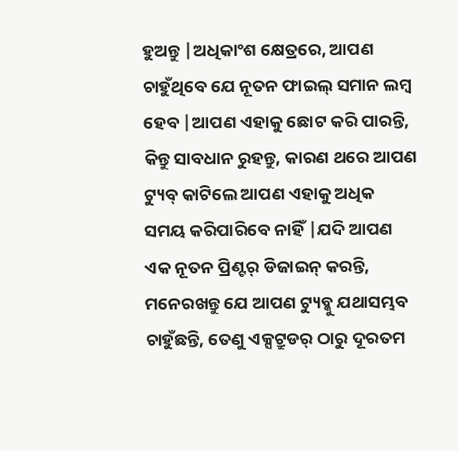ହୁଅନ୍ତୁ |ଅଧିକାଂଶ କ୍ଷେତ୍ରରେ, ଆପଣ ଚାହୁଁଥିବେ ଯେ ନୂତନ ଫାଇଲ୍ ସମାନ ଲମ୍ବ ହେବ |ଆପଣ ଏହାକୁ ଛୋଟ କରି ପାରନ୍ତି, କିନ୍ତୁ ସାବଧାନ ରୁହନ୍ତୁ, କାରଣ ଥରେ ଆପଣ ଟ୍ୟୁବ୍ କାଟିଲେ ଆପଣ ଏହାକୁ ଅଧିକ ସମୟ କରିପାରିବେ ନାହିଁ |ଯଦି ଆପଣ ଏକ ନୂତନ ପ୍ରିଣ୍ଟର୍ ଡିଜାଇନ୍ କରନ୍ତି, ମନେରଖନ୍ତୁ ଯେ ଆପଣ ଟ୍ୟୁବ୍କୁ ଯଥାସମ୍ଭବ ଚାହୁଁଛନ୍ତି, ତେଣୁ ଏକ୍ସଟ୍ରୁଡର୍ ଠାରୁ ଦୂରତମ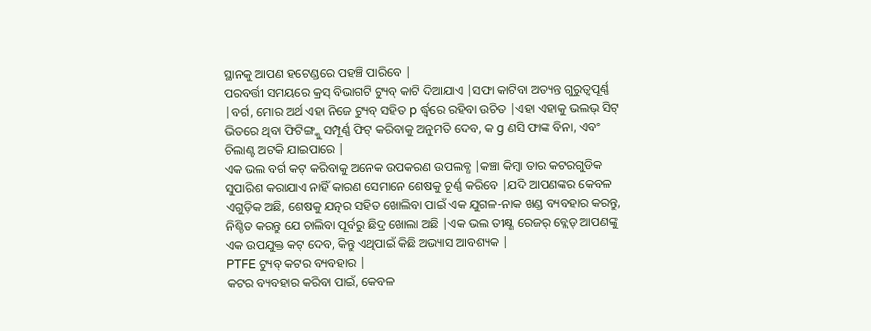ସ୍ଥାନକୁ ଆପଣ ହଟେଣ୍ଡରେ ପହଞ୍ଚି ପାରିବେ |
ପରବର୍ତ୍ତୀ ସମୟରେ କ୍ରସ୍ ବିଭାଗଟି ଟ୍ୟୁବ୍ କାଟି ଦିଆଯାଏ |ସଫା କାଟିବା ଅତ୍ୟନ୍ତ ଗୁରୁତ୍ୱପୂର୍ଣ୍ଣ |ବର୍ଗ, ମୋର ଅର୍ଥ ଏହା ନିଜେ ଟ୍ୟୁବ୍ ସହିତ p ର୍ଦ୍ଧ୍ୱରେ ରହିବା ଉଚିତ |ଏହା ଏହାକୁ ଭଲଭ୍ ସିଟ୍ ଭିତରେ ଥିବା ଫିଟିଙ୍ଗ୍କୁ ସମ୍ପୂର୍ଣ୍ଣ ଫିଟ୍ କରିବାକୁ ଅନୁମତି ଦେବ, କ g ଣସି ଫାଙ୍କ ବିନା, ଏବଂ ଚିଲାଣ୍ଟ ଅଟକି ଯାଇପାରେ |
ଏକ ଭଲ ବର୍ଗ କଟ୍ କରିବାକୁ ଅନେକ ଉପକରଣ ଉପଲବ୍ଧ |କଞ୍ଚା କିମ୍ବା ତାର କଟରଗୁଡିକ ସୁପାରିଶ କରାଯାଏ ନାହିଁ କାରଣ ସେମାନେ ଶେଷକୁ ଚୂର୍ଣ୍ଣ କରିବେ |ଯଦି ଆପଣଙ୍କର କେବଳ ଏଗୁଡ଼ିକ ଅଛି, ଶେଷକୁ ଯତ୍ନର ସହିତ ଖୋଲିବା ପାଇଁ ଏକ ଯୁଗଳ-ନାକ ଖଣ୍ଡ ବ୍ୟବହାର କରନ୍ତୁ, ନିଶ୍ଚିତ କରନ୍ତୁ ଯେ ଚାଲିବା ପୂର୍ବରୁ ଛିଦ୍ର ଖୋଲା ଅଛି |ଏକ ଭଲ ତୀକ୍ଷ୍ଣ ରେଜର୍ ବ୍ଲେଡ୍ ଆପଣଙ୍କୁ ଏକ ଉପଯୁକ୍ତ କଟ୍ ଦେବ, କିନ୍ତୁ ଏଥିପାଇଁ କିଛି ଅଭ୍ୟାସ ଆବଶ୍ୟକ |
PTFE ଟ୍ୟୁବ୍ କଟର ବ୍ୟବହାର |
କଟର ବ୍ୟବହାର କରିବା ପାଇଁ, କେବଳ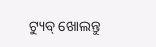ଟ୍ୟୁବ୍ ଖୋଲନ୍ତୁ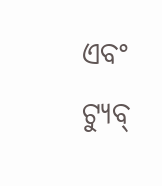ଏବଂ ଟ୍ୟୁବ୍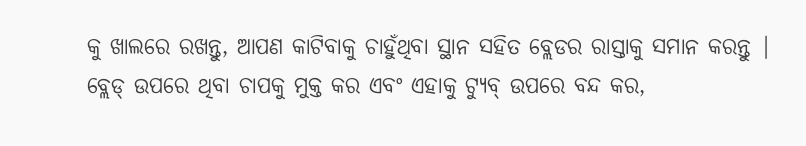କୁ ଖାଲରେ ରଖନ୍ତୁ, ଆପଣ କାଟିବାକୁ ଚାହୁଁଥିବା ସ୍ଥାନ ସହିତ ବ୍ଲେଡର ରାସ୍ତାକୁ ସମାନ କରନ୍ତୁ |
ବ୍ଲେଡ୍ ଉପରେ ଥିବା ଚାପକୁ ମୁକ୍ତ କର ଏବଂ ଏହାକୁ ଟ୍ୟୁବ୍ ଉପରେ ବନ୍ଦ କର,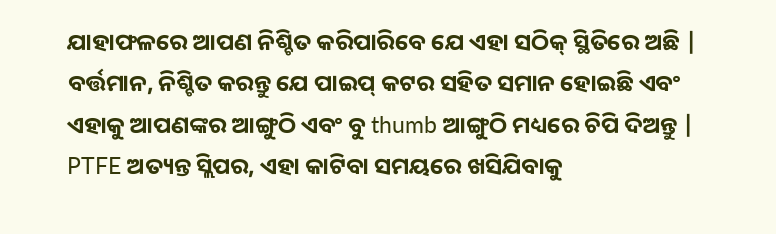ଯାହାଫଳରେ ଆପଣ ନିଶ୍ଚିତ କରିପାରିବେ ଯେ ଏହା ସଠିକ୍ ସ୍ଥିତିରେ ଅଛି |
ବର୍ତ୍ତମାନ, ନିଶ୍ଚିତ କରନ୍ତୁ ଯେ ପାଇପ୍ କଟର ସହିତ ସମାନ ହୋଇଛି ଏବଂ ଏହାକୁ ଆପଣଙ୍କର ଆଙ୍ଗୁଠି ଏବଂ ବୁ thumb ଆଙ୍ଗୁଠି ମଧ୍ୟରେ ଚିପି ଦିଅନ୍ତୁ |
PTFE ଅତ୍ୟନ୍ତ ସ୍ଲିପର, ଏହା କାଟିବା ସମୟରେ ଖସିଯିବାକୁ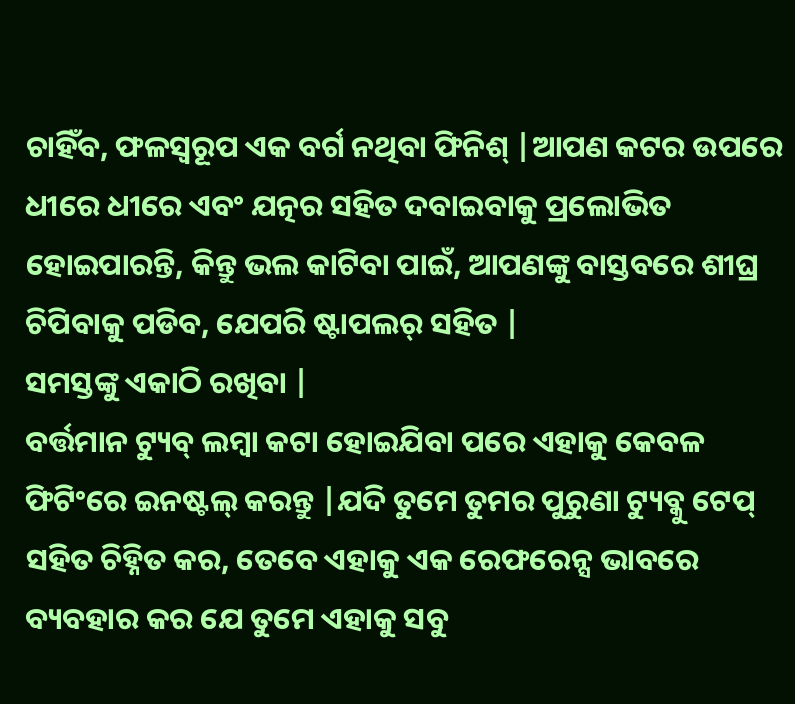ଚାହିଁବ, ଫଳସ୍ୱରୂପ ଏକ ବର୍ଗ ନଥିବା ଫିନିଶ୍ |ଆପଣ କଟର ଉପରେ ଧୀରେ ଧୀରେ ଏବଂ ଯତ୍ନର ସହିତ ଦବାଇବାକୁ ପ୍ରଲୋଭିତ ହୋଇପାରନ୍ତି, କିନ୍ତୁ ଭଲ କାଟିବା ପାଇଁ, ଆପଣଙ୍କୁ ବାସ୍ତବରେ ଶୀଘ୍ର ଚିପିବାକୁ ପଡିବ, ଯେପରି ଷ୍ଟାପଲର୍ ସହିତ |
ସମସ୍ତଙ୍କୁ ଏକାଠି ରଖିବା |
ବର୍ତ୍ତମାନ ଟ୍ୟୁବ୍ ଲମ୍ୱା କଟା ହୋଇଯିବା ପରେ ଏହାକୁ କେବଳ ଫିଟିଂରେ ଇନଷ୍ଟଲ୍ କରନ୍ତୁ |ଯଦି ତୁମେ ତୁମର ପୁରୁଣା ଟ୍ୟୁବ୍କୁ ଟେପ୍ ସହିତ ଚିହ୍ନିତ କର, ତେବେ ଏହାକୁ ଏକ ରେଫରେନ୍ସ ଭାବରେ ବ୍ୟବହାର କର ଯେ ତୁମେ ଏହାକୁ ସବୁ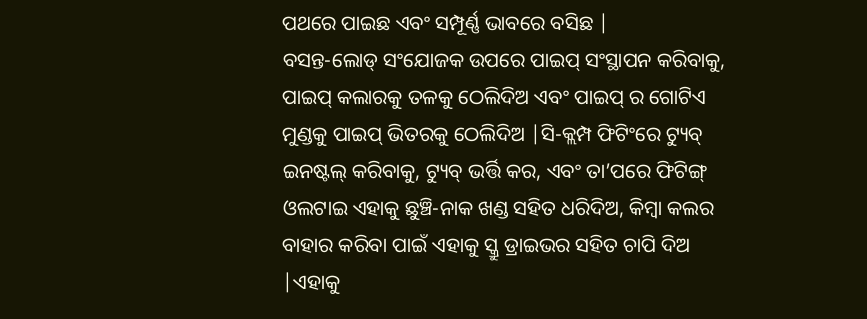ପଥରେ ପାଇଛ ଏବଂ ସମ୍ପୂର୍ଣ୍ଣ ଭାବରେ ବସିଛ |
ବସନ୍ତ-ଲୋଡ୍ ସଂଯୋଜକ ଉପରେ ପାଇପ୍ ସଂସ୍ଥାପନ କରିବାକୁ, ପାଇପ୍ କଲାରକୁ ତଳକୁ ଠେଲିଦିଅ ଏବଂ ପାଇପ୍ ର ଗୋଟିଏ ମୁଣ୍ଡକୁ ପାଇପ୍ ଭିତରକୁ ଠେଲିଦିଅ |ସି-କ୍ଲମ୍ପ ଫିଟିଂରେ ଟ୍ୟୁବ୍ ଇନଷ୍ଟଲ୍ କରିବାକୁ, ଟ୍ୟୁବ୍ ଭର୍ତ୍ତି କର, ଏବଂ ତା’ପରେ ଫିଟିଙ୍ଗ୍ ଓଲଟାଇ ଏହାକୁ ଛୁଞ୍ଚି-ନାକ ଖଣ୍ଡ ସହିତ ଧରିଦିଅ, କିମ୍ବା କଲର ବାହାର କରିବା ପାଇଁ ଏହାକୁ ସ୍କ୍ରୁ ଡ୍ରାଇଭର ସହିତ ଚାପି ଦିଅ |ଏହାକୁ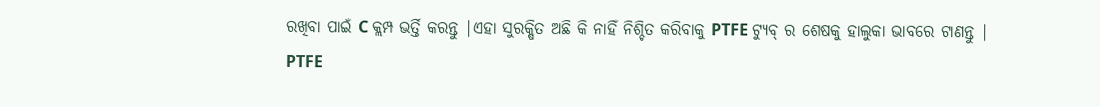ରଖିବା ପାଇଁ C କ୍ଲମ୍ପ ଭର୍ତ୍ତି କରନ୍ତୁ |ଏହା ସୁରକ୍ଷିତ ଅଛି କି ନାହିଁ ନିଶ୍ଚିତ କରିବାକୁ PTFE ଟ୍ୟୁବ୍ ର ଶେଷକୁ ହାଲୁକା ଭାବରେ ଟାଣନ୍ତୁ |
PTFE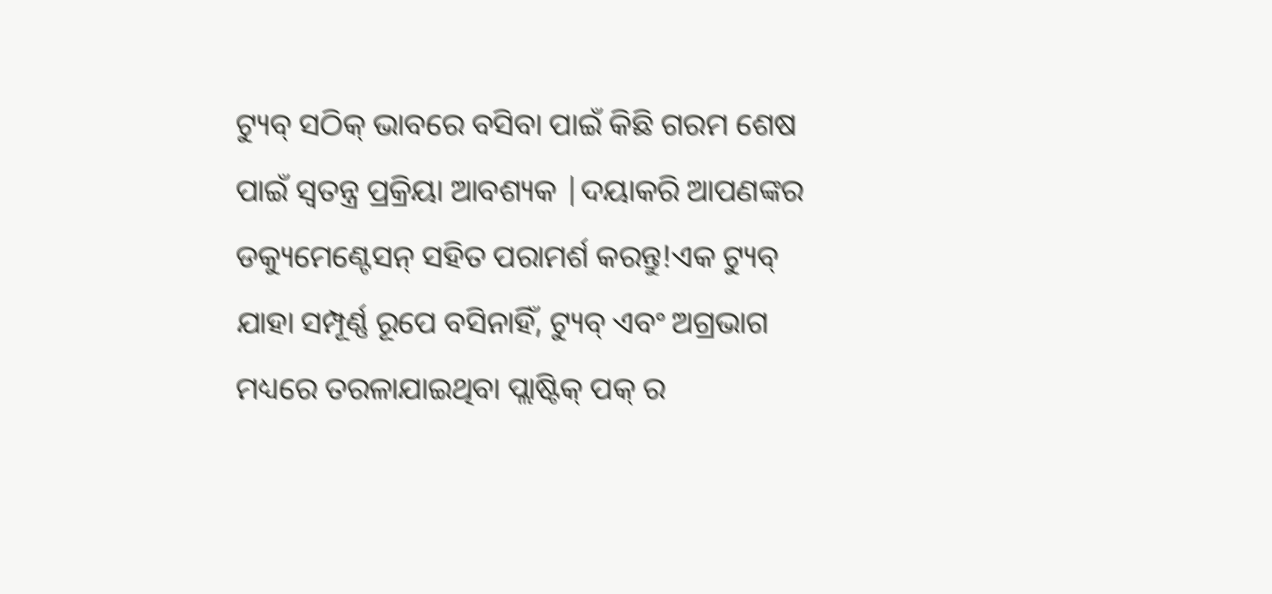ଟ୍ୟୁବ୍ ସଠିକ୍ ଭାବରେ ବସିବା ପାଇଁ କିଛି ଗରମ ଶେଷ ପାଇଁ ସ୍ୱତନ୍ତ୍ର ପ୍ରକ୍ରିୟା ଆବଶ୍ୟକ |ଦୟାକରି ଆପଣଙ୍କର ଡକ୍ୟୁମେଣ୍ଟେସନ୍ ସହିତ ପରାମର୍ଶ କରନ୍ତୁ!ଏକ ଟ୍ୟୁବ୍ ଯାହା ସମ୍ପୂର୍ଣ୍ଣ ରୂପେ ବସିନାହିଁ, ଟ୍ୟୁବ୍ ଏବଂ ଅଗ୍ରଭାଗ ମଧ୍ୟରେ ତରଳାଯାଇଥିବା ପ୍ଲାଷ୍ଟିକ୍ ପକ୍ ର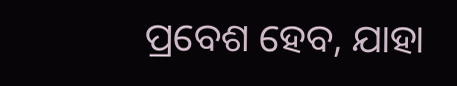ପ୍ରବେଶ ହେବ, ଯାହା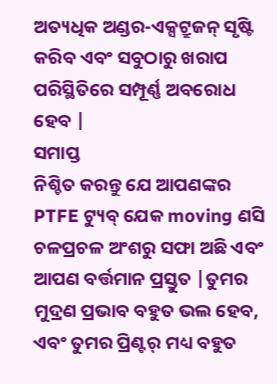ଅତ୍ୟଧିକ ଅଣ୍ଡର-ଏକ୍ସଟ୍ରୁଜନ୍ ସୃଷ୍ଟି କରିବ ଏବଂ ସବୁଠାରୁ ଖରାପ ପରିସ୍ଥିତିରେ ସମ୍ପୂର୍ଣ୍ଣ ଅବରୋଧ ହେବ |
ସମାପ୍ତ
ନିଶ୍ଚିତ କରନ୍ତୁ ଯେ ଆପଣଙ୍କର PTFE ଟ୍ୟୁବ୍ ଯେକ moving ଣସି ଚଳପ୍ରଚଳ ଅଂଶରୁ ସଫା ଅଛି ଏବଂ ଆପଣ ବର୍ତ୍ତମାନ ପ୍ରସ୍ତୁତ |ତୁମର ମୁଦ୍ରଣ ପ୍ରଭାବ ବହୁତ ଭଲ ହେବ, ଏବଂ ତୁମର ପ୍ରିଣ୍ଟର୍ ମଧ୍ୟ ବହୁତ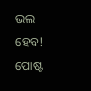ଭଲ ହେବ!
ପୋଷ୍ଟ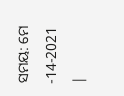ସମୟ: ମେ -14-2021 |